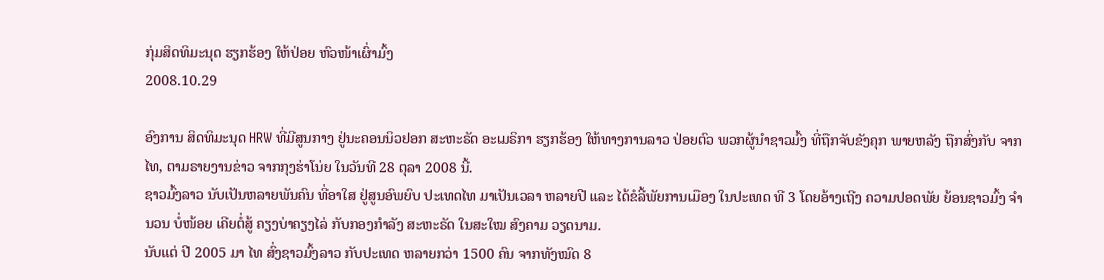ກຸ່ມສິດທິມະນຸດ ຮຽກຮ້ອງ ໃຫ້ປ່ອຍ ຫົວໜ້າເຜົ່າມົ້ງ
2008.10.29

ອົງການ ສິດທິມະນຸດ HRW ທີ່ມີສູນກາງ ຢູ່ນະຄອນນິວຢອກ ສະຫະຣັດ ອະເມຣິກາ ຮຽກຮ້ອງ ໃຫ້ທາງການລາວ ປ່ອຍຕົວ ພວກຜູ້ນໍາຊາວມົ້ງ ທີ່ຖືກຈັບຂັງຄຸກ ພາຍຫລັງ ຖືກສົ່ງກັບ ຈາກໄທ, ຕາມຣາຍງານຂ່າວ ຈາກກຸງຮ່າໂນ່ຍ ໃນວັນທີ 28 ຕຸລາ 2008 ນີ້.
ຊາວມົ້ງລາວ ນັບເປັນຫລາຍພັນຄົນ ທີ່ອາໃສ ຢູ່ສູນອົພຍົບ ປະເທດໄທ ມາເປັນເວລາ ຫລາຍປີ ແລະ ໄດ້ຂໍລີ້ພັຍການເມືອງ ໃນປະເທດ ທີ 3 ໂດຍອ້າງເຖີງ ຄວາມປອດພັຍ ຍ້ອນຊາວມົ້ງ ຈໍານວນ ບໍ່ໜ້ອຍ ເຄີຍຕໍ່ສູ້ ຄຽງບ່າຄຽງໄລ່ ກັບກອງກໍາລັງ ສະຫະຣັດ ໃນສະໃໝ ສົງຄາມ ວຽດນາມ.
ນັບແຕ່ ປີ 2005 ມາ ໄທ ສົ່ງຊາວມົ້ງລາວ ກັບປະເທດ ຫລາຍກວ່າ 1500 ຄົນ ຈາກທັງໝົດ 8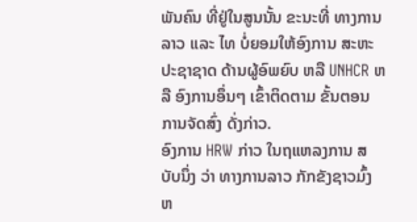ພັນຄົນ ທີ່ຢູ່ໃນສູນນັ້ນ ຂະນະທີ່ ທາງການລາວ ແລະ ໄທ ບໍ່ຍອມໃຫ້ອົງການ ສະຫະປະຊາຊາດ ດ້ານຜູ້ອົພຍົບ ຫລື UNHCR ຫລື ອົງການອຶ່ນໆ ເຂົ້າຕິດຕາມ ຂັ້ນຕອນ ການຈັດສົ່ງ ດັ່ງກ່າວ.
ອົງການ HRW ກ່າວ ໃນຖແຫລງການ ສບັບນຶ່ງ ວ່າ ທາງການລາວ ກັກຂັງຊາວມົ້ງ ຫ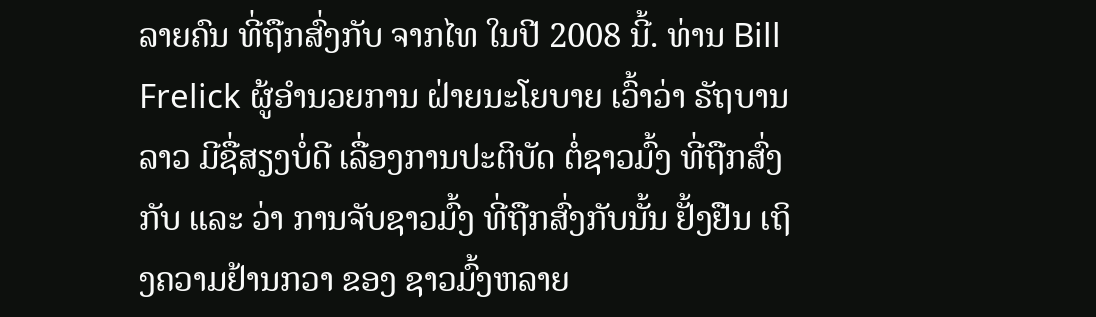ລາຍຄົນ ທີ່ຖືກສົ່ງກັບ ຈາກໄທ ໃນປີ 2008 ນີ້. ທ່ານ Bill Frelick ຜູ້ອໍານວຍການ ຝ່າຍນະໂຍບາຍ ເວົ້າວ່າ ຣັຖບານລາວ ມີຊື່ສຽງບໍ່ດີ ເລື່ອງການປະຕິບັດ ຕໍ່ຊາວມົ້ງ ທີ່ຖືກສົ່ງກັບ ແລະ ວ່າ ການຈັບຊາວມົ້ງ ທີ່ຖືກສົ່ງກັບນັ້ນ ຢັ້ງຢືນ ເຖິງຄວາມຢ້ານກວາ ຂອງ ຊາວມົ້ງຫລາຍ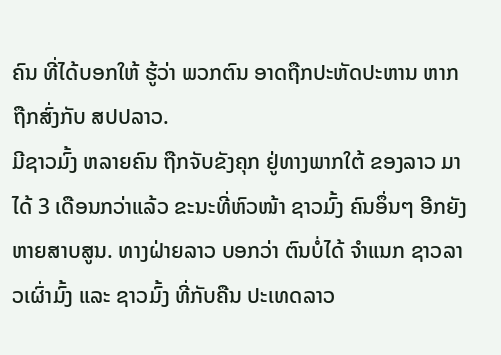ຄົນ ທີ່ໄດ້ບອກໃຫ້ ຮູ້ວ່າ ພວກຕົນ ອາດຖືກປະຫັດປະຫານ ຫາກຖືກສົ່ງກັບ ສປປລາວ.
ມີຊາວມົ້ງ ຫລາຍຄົນ ຖືກຈັບຂັງຄຸກ ຢູ່ທາງພາກໃຕ້ ຂອງລາວ ມາໄດ້ 3 ເດືອນກວ່າແລ້ວ ຂະນະທີ່ຫົວໜ້າ ຊາວມົ້ງ ຄົນອຶ່ນໆ ອີກຍັງຫາຍສາບສູນ. ທາງຝ່າຍລາວ ບອກວ່າ ຕົນບໍ່ໄດ້ ຈໍາແນກ ຊາວລາວເຜົ່າມົ້ງ ແລະ ຊາວມົ້ງ ທີ່ກັບຄືນ ປະເທດລາວ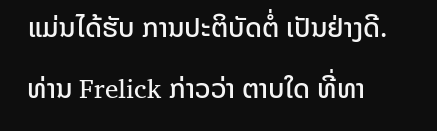ແມ່ນໄດ້ຮັບ ການປະຕິບັດຕໍ່ ເປັນຢ່າງດີ.
ທ່ານ Frelick ກ່າວວ່າ ຕາບໃດ ທີ່ທາ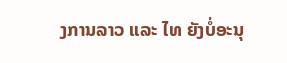ງການລາວ ແລະ ໄທ ຍັງບໍ່ອະນຸ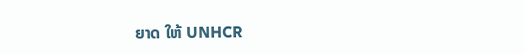ຍາດ ໃຫ້ UNHCR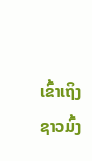ເຂົ້າເຖິງຊາວມົ້ງ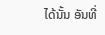ໄດ້ນັ້ນ ອັນທີ່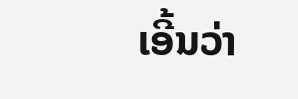ເອີ້ນວ່າ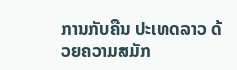ການກັບຄືນ ປະເທດລາວ ດ້ວຍຄວາມສມັກ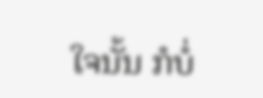ໃຈນັ້ນ ກໍບໍ່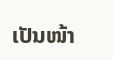ເປັນໜ້າ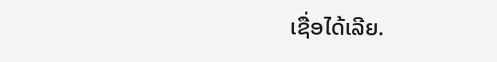ເຊື່ອໄດ້ເລີຍ.